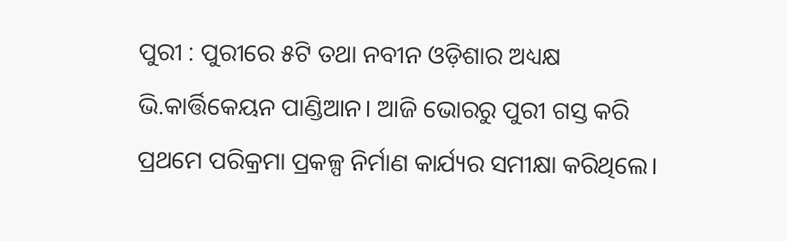ପୁରୀ : ପୁରୀରେ ୫ଟି ତଥା ନବୀନ ଓଡ଼ିଶାର ଅଧ୍ୟକ୍ଷ ଭି.କାର୍ତ୍ତିକେୟନ ପାଣ୍ଡିଆନ। ଆଜି ଭୋରରୁ ପୁରୀ ଗସ୍ତ କରି ପ୍ରଥମେ ପରିକ୍ରମା ପ୍ରକଳ୍ପ ନିର୍ମାଣ କାର୍ଯ୍ୟର ସମୀକ୍ଷା କରିଥିଲେ।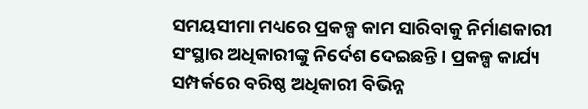ସମୟସୀମା ମଧ୍ୟରେ ପ୍ରକଳ୍ପ କାମ ସାରିବାକୁ ନିର୍ମାଣକାରୀ ସଂସ୍ଥାର ଅଧିକାରୀଙ୍କୁ ନିର୍ଦେଶ ଦେଇଛନ୍ତି । ପ୍ରକଳ୍ପ କାର୍ଯ୍ୟ ସମ୍ପର୍କରେ ବରିଷ୍ଠ ଅଧିକାରୀ ବିଭିନ୍ନ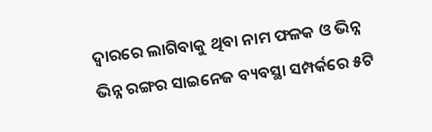ଦ୍ୱାରରେ ଲାଗିବାକୁ ଥିବା ନାମ ଫଳକ ଓ ଭିନ୍ନ ଭିନ୍ନ ରଙ୍ଗର ସାଇନେଜ ବ୍ୟବସ୍ଥା ସମ୍ପର୍କରେ ୫ଟି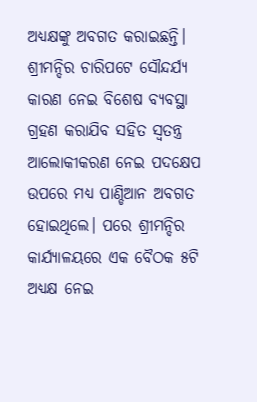ଅଧ୍ୟକ୍ଷଙ୍କୁ ଅବଗତ କରାଇଛନ୍ତି।
ଶ୍ରୀମନ୍ଦିର ଚାରିପଟେ ସୌନ୍ଦର୍ଯ୍ୟ କାରଣ ନେଇ ବିଶେଷ ବ୍ୟବସ୍ଥା ଗ୍ରହଣ କରାଯିବ ସହିତ ସ୍ବତନ୍ତ୍ର ଆଲୋକୀକରଣ ନେଇ ପଦକ୍ଷେପ ଉପରେ ମଧ୍ୟ ପାଣ୍ଡିଆନ ଅବଗତ ହୋଇଥିଲେ। ପରେ ଶ୍ରୀମନ୍ଦିର କାର୍ଯ୍ୟାଳୟରେ ଏକ ବୈଠକ ୫ଟି ଅଧ୍ୟକ୍ଷ ନେଇ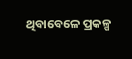ଥିବାବେଳେ ପ୍ରକଳ୍ପ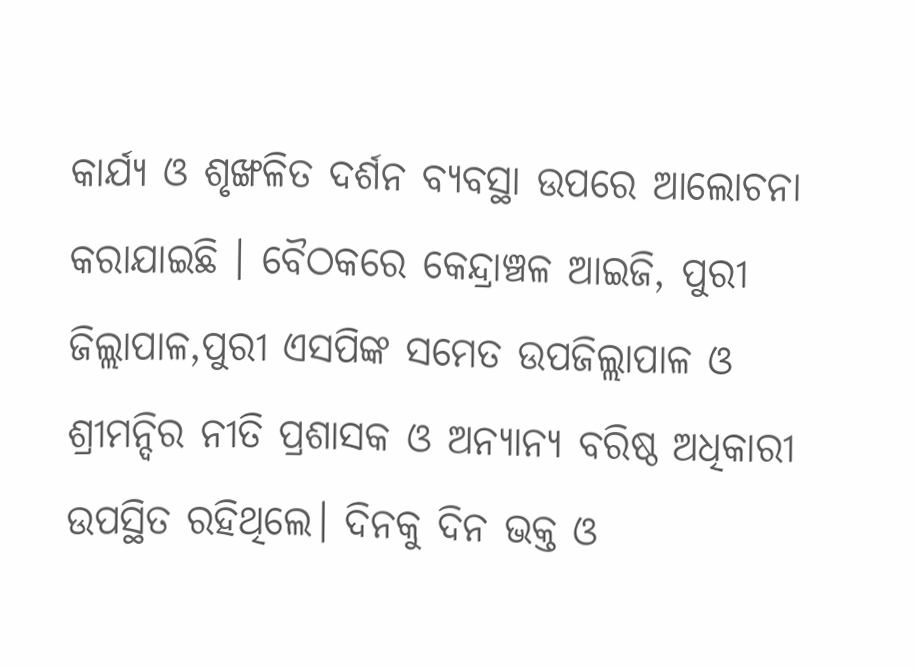କାର୍ଯ୍ୟ ଓ ଶୃଙ୍ଖଳିତ ଦର୍ଶନ ବ୍ୟବସ୍ଥା ଉପରେ ଆଲୋଚନା କରାଯାଇଛି । ବୈଠକରେ କେନ୍ଦ୍ରାଞ୍ଚଳ ଆଇଜି, ପୁରୀ ଜିଲ୍ଲାପାଳ,ପୁରୀ ଏସପିଙ୍କ ସମେତ ଉପଜିଲ୍ଲାପାଳ ଓ ଶ୍ରୀମନ୍ଦିର ନୀତି ପ୍ରଶାସକ ଓ ଅନ୍ୟାନ୍ୟ ବରିଷ୍ଠ ଅଧିକାରୀ ଉପସ୍ଥିତ ରହିଥିଲେ। ଦିନକୁ ଦିନ ଭକ୍ତ ଓ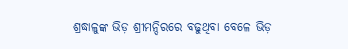ଶ୍ରଦ୍ଧାଳୁଙ୍କ ଭିଡ଼ ଶ୍ରୀମନ୍ଦିରରେ ବଢୁଥିବା ବେଳେ ଭିଡ଼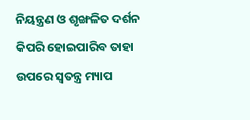ନିୟନ୍ତ୍ରଣ ଓ ଶୃଙ୍ଖଳିତ ଦର୍ଶନ କିପରି ହୋଇପାରିବ ତାହା ଉପରେ ସ୍ୱତନ୍ତ୍ର ମ୍ୟାପ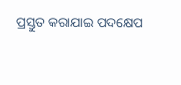ପ୍ରସ୍ତୁତ କରାଯାଇ ପଦକ୍ଷେପ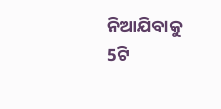ନିଆଯିବାକୁ 5ଟି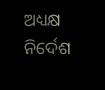ଅଧ୍ୟକ୍ଷ ନିର୍ଦେଶ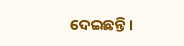ଦେଇଛନ୍ତି ।